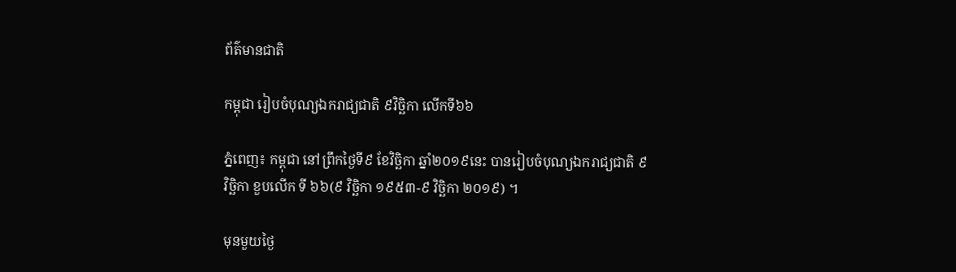ព័ត៌មានជាតិ

កម្ពុជា រៀបចំបុណ្យឯករាជ្យជាតិ ៩វិច្ឆិកា លើកទី៦៦

ភ្នំពេញ៖ កម្ពុជា នៅព្រឹកថ្ងៃទី៩ ខែវិច្ឆិកា ឆ្នាំ២០១៩នេះ បានរៀបចំបុណ្យឯករាជ្យជាតិ ៩ វិច្ឆិកា ខួបលើក ទី ៦៦(៩ វិច្ឆិកា ១៩៥៣-៩ វិច្ឆិកា ២០១៩) ។

មុនមួយថ្ងៃ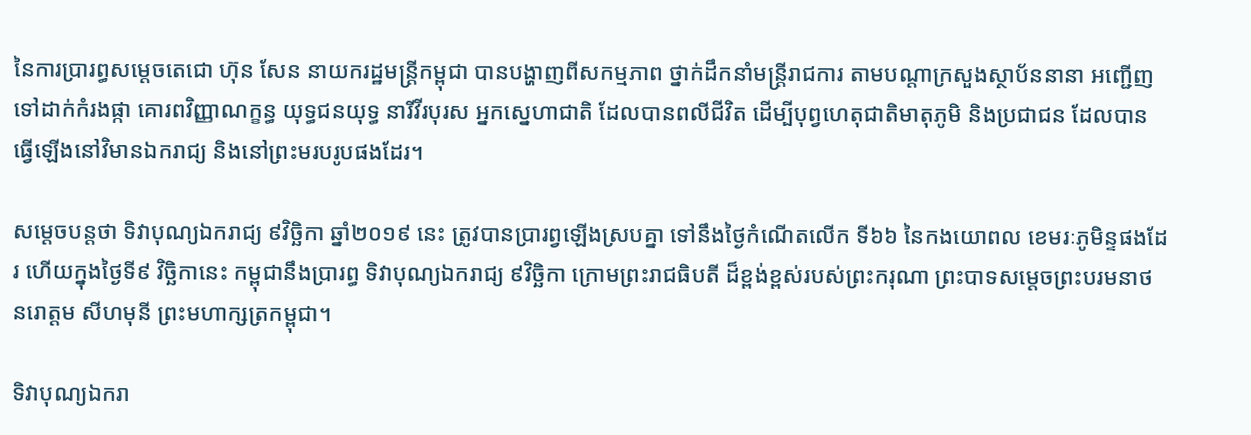នៃការប្រារព្ធសម្តេចតេជោ ហ៊ុន សែន នាយករដ្ឋមន្រ្តីកម្ពុជា បានបង្ហាញពីសកម្មភាព ថ្នាក់ដឹកនាំមន្ត្រីរាជការ តាមបណ្តាក្រសួងស្ថាប័ននានា អញ្ជើញទៅដាក់កំរងផ្កា គោរពវិញ្ញាណក្ខន្ធ យុទ្ធជនយុទ្ធ នារីវីរបុរស អ្នកស្នេហាជាតិ ដែលបានពលីជីវិត ដើម្បីបុព្វហេតុជាតិមាតុភូមិ និងប្រជាជន ដែលបាន ធ្វើឡើងនៅវិមានឯករាជ្យ និងនៅព្រះមរបរូបផងដែរ។

សម្តេចបន្តថា ទិវាបុណ្យឯករាជ្យ ៩វិច្ឆិកា ឆ្នាំ២០១៩ នេះ ត្រូវបានប្រារព្វឡើងស្របគ្នា ទៅនឹងថ្ងៃកំណើតលើក ទី៦៦ នៃកងយោពល ខេមរៈភូមិន្ទផងដែរ ហើយក្នុងថ្ងៃទី៩ វិច្ឆិកានេះ កម្ពុជានឹងប្រារព្ធ ទិវាបុណ្យឯករាជ្យ ៩វិច្ឆិកា ក្រោមព្រះរាជធិបតី ដ៏ខ្ពង់ខ្ពស់របស់ព្រះករុណា ព្រះបាទសម្តេចព្រះបរមនាថ នរោត្តម សីហមុនី ព្រះមហាក្សត្រកម្ពុជា។

ទិវាបុណ្យឯករា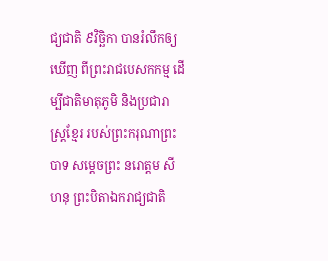ជ្យជាតិ ៩វិច្ឆិកា បានរំលឹកឲ្យឃើញ ពីព្រះរាជបេសកកម្ម ដើម្បីជាតិមាតុភូមិ និងប្រជារាស្ត្រខ្មែរ របស់ព្រះករុណាព្រះបាទ សម្តេចព្រះ នរោត្តម សីហនុ ព្រះបិតាឯករាជ្យជាតិ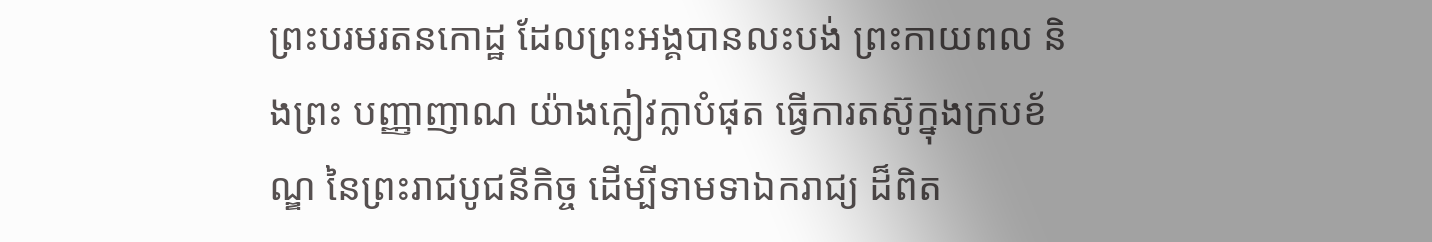ព្រះបរមរតនកោដ្ឋ ដែលព្រះអង្គបានលះបង់ ព្រះកាយពល និងព្រះ បញ្ញាញាណ យ៉ាងក្លៀវក្លាបំផុត ធ្វើការតស៊ូក្នុងក្របខ័ណ្ឌ នៃព្រះរាជបូជនីកិច្ច ដើម្បីទាមទាឯករាជ្យ ដ៏ពិត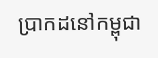ប្រាកដនៅកម្ពុជា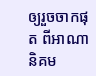ឲ្យរួចចាកផុត ពីអាណានិគម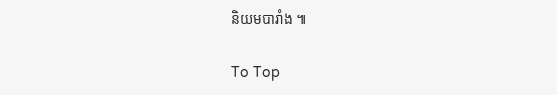និយមបារាំង ៕

To Top